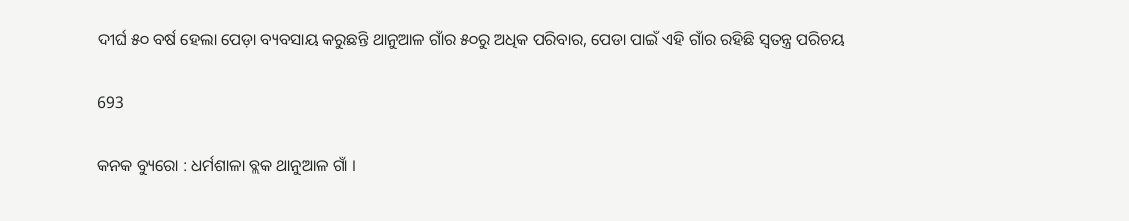ଦୀର୍ଘ ୫୦ ବର୍ଷ ହେଲା ପେଡ଼ା ବ୍ୟବସାୟ କରୁଛନ୍ତି ଥାନୁଆଳ ଗାଁର ୫୦ରୁ ଅଧିକ ପରିବାର, ପେଡା ପାଇଁ ଏହି ଗାଁର ରହିଛି ସ୍ୱତନ୍ତ୍ର ପରିଚୟ

693

କନକ ବ୍ୟୁରୋ : ଧର୍ମଶାଳା ବ୍ଲକ ଥାନୁଆଳ ଗାଁ ।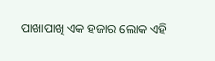ପାଖାପାଖି ଏକ ହଜାର ଲୋକ ଏହି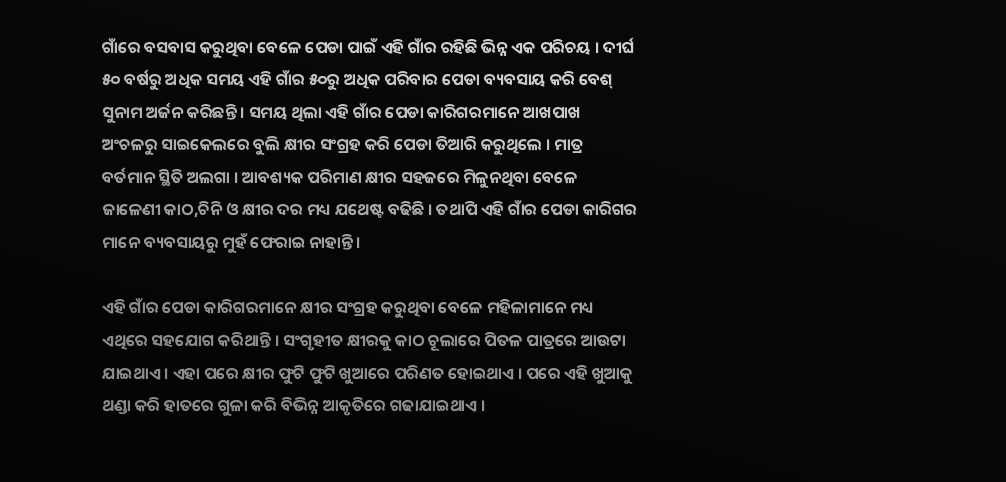ଗାଁରେ ବସବାସ କରୁଥିବା ବେଳେ ପେଡା ପାଇଁ ଏହି ଗାଁର ରହିଛି ଭିନ୍ନ ଏକ ପରିଚୟ । ଦୀର୍ଘ ୫୦ ବର୍ଷରୁ ଅଧିକ ସମୟ ଏହି ଗାଁର ୫୦ରୁ ଅଧିକ ପରିବାର ପେଡା ବ୍ୟବସାୟ କରି ବେଶ୍ ସୁନାମ ଅର୍ଜନ କରିଛନ୍ତି । ସମୟ ଥିଲା ଏହି ଗାଁର ପେଡା କାରିଗରମାନେ ଆଖପାଖ ଅଂଚଳରୁ ସାଇକେଲରେ ବୁଲି କ୍ଷୀର ସଂଗ୍ରହ କରି ପେଡା ତିଆରି କରୁଥିଲେ । ମାତ୍ର ବର୍ତମାନ ସ୍ଥିତି ଅଲଗା । ଆବଶ୍ୟକ ପରିମାଣ କ୍ଷୀର ସହଜରେ ମିଳୁନଥିବା ବେଳେ ଜାଳେଣୀ କାଠ,ଚିନି ଓ କ୍ଷୀର ଦର ମଧ୍ୟ ଯଥେଷ୍ଟ ବଢିଛି । ତଥାପି ଏହି ଗାଁର ପେଡା କାରିଗର ମାନେ ବ୍ୟବସାୟରୁ ମୁହଁ ଫେରାଇ ନାହାନ୍ତି ।

ଏହି ଗାଁର ପେଡା କାରିଗରମାନେ କ୍ଷୀର ସଂଗ୍ରହ କରୁଥିବା ବେଳେ ମହିଳାମାନେ ମଧ୍ୟ ଏଥିରେ ସହଯୋଗ କରିଥାନ୍ତି । ସଂଗୃହୀତ କ୍ଷୀରକୁ କାଠ ଚୂଲାରେ ପିତଳ ପାତ୍ରରେ ଆଉଟା ଯାଇଥାଏ । ଏହା ପରେ କ୍ଷୀର ଫୁଟି ଫୁଟି ଖୁଆରେ ପରିଣତ ହୋଇଥାଏ । ପରେ ଏହି ଖୁଆକୁ ଥଣ୍ଡା କରି ହାତରେ ଗୁଳା କରି ବିଭିନ୍ନ ଆକୃତିରେ ଗଢାଯାଇଥାଏ ।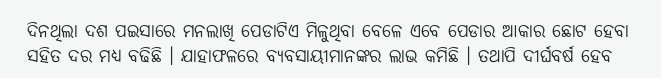ଦିନଥିଲା ଦଶ ପଇସାରେ ମନଲାଖି ପେଡାଟିଏ ମିଳୁଥିବା ବେଳେ ଏବେ ପେଡାର ଆକାର ଛୋଟ ହେବା ସହିତ ଦର ମଧ୍ୟ ବଢିଛି । ଯାହାଫଳରେ ବ୍ୟବସାୟୀମାନଙ୍କର ଲାଭ କମିଛି । ତଥାପି ଦୀର୍ଘବର୍ଷ ହେବ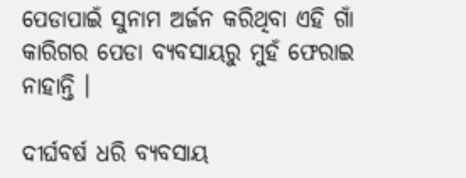ପେଡାପାଇଁ ସୁନାମ ଅର୍ଜନ କରିଥିବା ଏହି ଗାଁ କାରିଗର ପେଡା ବ୍ୟବସାୟରୁ ମୁହଁ ଫେରାଇ ନାହାନ୍ତି ।

ଦୀର୍ଘବର୍ଷ ଧରି ବ୍ୟବସାୟ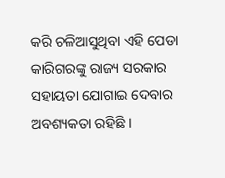କରି ଚଳିଆସୁଥିବା ଏହି ପେଡା କାରିଗରଙ୍କୁ ରାଜ୍ୟ ସରକାର ସହାୟତା ଯୋଗାଇ ଦେବାର ଅବଶ୍ୟକତା ରହିଛି ।